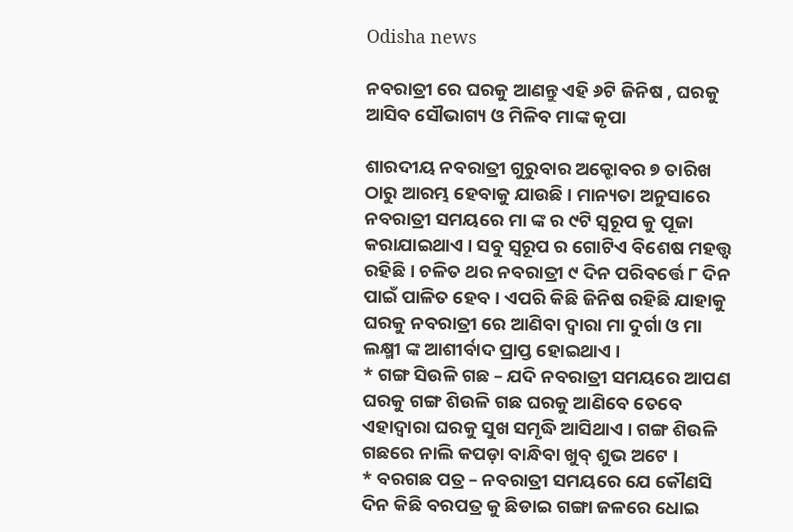Odisha news

ନବରାତ୍ରୀ ରେ ଘରକୁ ଆଣନ୍ତୁ ଏହି ୬ଟି ଜିନିଷ , ଘରକୁ ଆସିବ ସୌଭାଗ୍ୟ ଓ ମିଳିବ ମାଙ୍କ କୃପା

ଶାରଦୀୟ ନବରାତ୍ରୀ ଗୁରୁବାର ଅକ୍ଟୋବର ୭ ତାରିଖ ଠାରୁ ଆରମ୍ଭ ହେବାକୁ ଯାଉଛି । ମାନ୍ୟତା ଅନୁସାରେ ନବରାତ୍ରୀ ସମୟରେ ମା ଙ୍କ ର ୯ଟି ସ୍ୱରୂପ କୁ ପୂଜା କରାଯାଇଥାଏ । ସବୁ ସ୍ୱରୂପ ର ଗୋଟିଏ ବିଶେଷ ମହତ୍ତ୍ଵ ରହିଛି । ଚଳିତ ଥର ନବରାତ୍ରୀ ୯ ଦିନ ପରିବର୍ତ୍ତେ ୮ ଦିନ ପାଇଁ ପାଳିତ ହେବ । ଏପରି କିଛି ଜିନିଷ ରହିଛି ଯାହାକୁ ଘରକୁ ନବରାତ୍ରୀ ରେ ଆଣିବା ଦ୍ଵାରା ମା ଦୁର୍ଗା ଓ ମା ଲକ୍ଷ୍ମୀ ଙ୍କ ଆଶୀର୍ବାଦ ପ୍ରାପ୍ତ ହୋଇଥାଏ ।
* ଗଙ୍ଗ ସିଉଳି ଗଛ – ଯଦି ନବରାତ୍ରୀ ସମୟରେ ଆପଣ ଘରକୁ ଗଙ୍ଗ ଶିଉଳି ଗଛ ଘରକୁ ଆଣିବେ ତେବେ ଏହାଦ୍ବାରା ଘରକୁ ସୁଖ ସମୃଦ୍ଧି ଆସିଥାଏ । ଗଙ୍ଗ ଶିଉଳି ଗଛରେ ନାଲି କପଡ଼ା ବାନ୍ଧିବା ଖୁବ୍ ଶୁଭ ଅଟେ ।
* ବରଗଛ ପତ୍ର – ନବରାତ୍ରୀ ସମୟରେ ଯେ କୌଣସି ଦିନ କିଛି ବରପତ୍ର କୁ ଛିଡାଇ ଗଙ୍ଗା ଜଳରେ ଧୋଇ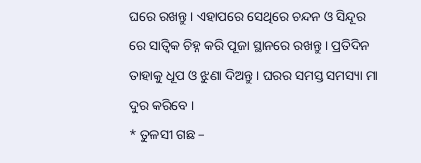ଘରେ ରଖନ୍ତୁ । ଏହାପରେ ସେଥିରେ ଚନ୍ଦନ ଓ ସିନ୍ଦୂର ରେ ସାତ୍ବିକ ଚିହ୍ନ କରି ପୂଜା ସ୍ଥାନରେ ରଖନ୍ତୁ । ପ୍ରତିଦିନ ତାହାକୁ ଧୂପ ଓ ଝୁଣା ଦିଅନ୍ତୁ । ଘରର ସମସ୍ତ ସମସ୍ୟା ମା ଦୁର କରିବେ ।
* ତୁଳସୀ ଗଛ –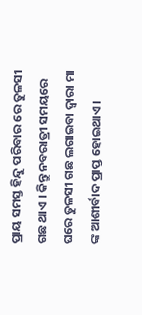ପ୍ରାୟ ସମସ୍ତ ହିନ୍ଦୁ ପରିବାର ରେ ତୁଳସୀ ଗଛ ଥାଏ । କିନ୍ତୁ ନବରାତ୍ରୀ ସମୟରେ ଘରେ ତୁଳସୀ ଗଛ ଲଗାଇବା ଦ୍ଵାରା ମା ଙ୍କ ଆଶୀର୍ବାଦ ପ୍ରାପ୍ତ ହୋଇଥାଏ ।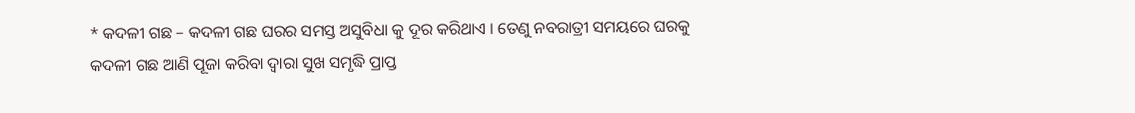* କଦଳୀ ଗଛ – କଦଳୀ ଗଛ ଘରର ସମସ୍ତ ଅସୁବିଧା କୁ ଦୂର କରିଥାଏ । ତେଣୁ ନବରାତ୍ରୀ ସମୟରେ ଘରକୁ କଦଳୀ ଗଛ ଆଣି ପୂଜା କରିବା ଦ୍ୱାରା ସୁଖ ସମୃଦ୍ଧି ପ୍ରାପ୍ତ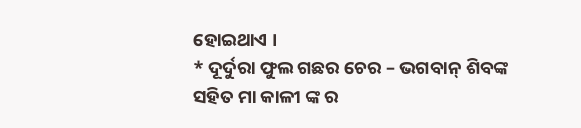ହୋଇଥାଏ ।
* ଦୂର୍ଦୁରା ଫୁଲ ଗଛର ଚେର – ଭଗବାନ୍ ଶିବଙ୍କ ସହିତ ମା କାଳୀ ଙ୍କ ର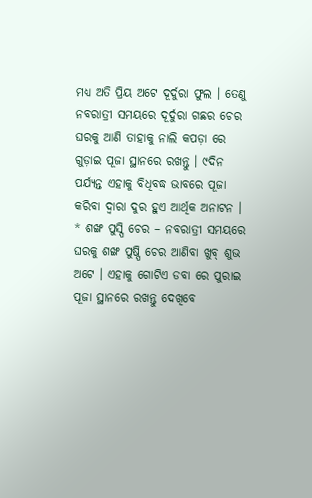ମଧ୍ୟ ଅତି ପ୍ରିୟ ଅଟେ ଦୂର୍ଦୁରା ଫୁଲ । ତେଣୁ ନବରାତ୍ରୀ ସମୟରେ ଦୂର୍ଦୁରା ଗଛର ଚେର ଘରକୁ ଆଣି ତାହାକୁ ନାଲି କପଡ଼ା ରେ ଗୁଡ଼ାଇ ପୂଜା ସ୍ଥାନରେ ରଖନ୍ତୁ । ୯ଦିନ ପର୍ଯ୍ୟନ୍ତ ଏହାକୁ ବିଧିବଦ୍ଧ ଭାବରେ ପୂଜା କରିବା ଦ୍ୱାରା ଦୁର ହୁଏ ଆର୍ଥିକ ଅନାଟନ ।
* ଶଙ୍ଖ ପୁସ୍ପି ଚେର – ନବରାତ୍ରୀ ସମୟରେ ଘରକୁ ଶଙ୍ଖ ପୁଷ୍ପି ଚେର ଆଣିବା ଖୁବ୍ ଶୁଭ ଅଟେ । ଏହାକୁ ଗୋଟିଏ ଡବା ରେ ପୁରାଇ ପୂଜା ସ୍ଥାନରେ ରଖନ୍ତୁ ଦେଖିବେ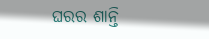ଘରର ଶାନ୍ତି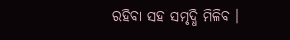ରହିବା ସହ ସମୃଦ୍ଧି ମିଳିବ ।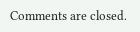Comments are closed.